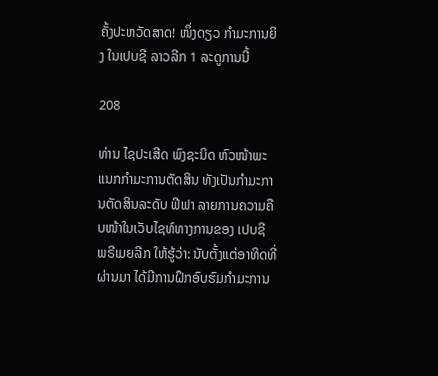ຄັ້ງປະຫວັດສາດ! ໜຶ່ງດຽວ ກໍາມະການຍິງ ໃນເປບຊີ ລາວລີກ 1 ລະດູການນີ້

208

ທ່ານ ໄຊປະເສີດ ພົງຊະນິດ ຫົວໜ້າພະແນກກໍາມະການຕັດສິນ ທັງເປັນກໍາມະການຕັດສິນລະດັບ ຟີຟາ ລາຍການຄວາມຄືບໜ້າໃນເວັບໄຊທ໌ທາງການຂອງ ເປບຊີ ພຣີເມຍລີກ ໃຫ້ຮູ້ວ່າ: ນັບຕັ້ງແຕ່ອາທິດທີ່ຜ່ານມາ ໄດ້ມີການຝຶກອົບຮົມກໍາມະການ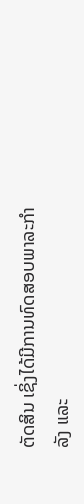ຕັດສິນ ເຊິ່ງໄດ້ມີການທົດສອບພາລະກໍາລັງ ແລະ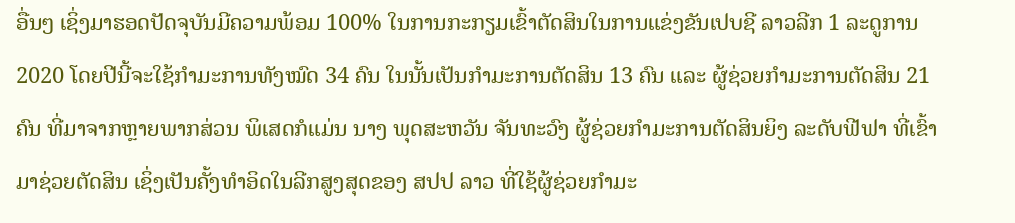ອື່ນໆ ເຊິ່ງມາຮອດປັດຈຸບັນມີຄວາມພ້ອມ 100% ໃນການກະກຽມເຂົ້າຕັດສິນໃນການແຂ່ງຂັນເປບຊີ ລາວລີກ 1 ລະດູການ 2020 ໂດຍປີນີ້ຈະໃຊ້ກໍາມະການທັງໝົດ 34 ຄົນ ໃນນັ້ນເປັນກໍາມະການຕັດສິນ 13 ຄົນ ແລະ ຜູ້ຊ່ວຍກໍາມະການຕັດສິນ 21 ຄົນ ທີ່ມາຈາກຫຼາຍພາກສ່ວນ ພິເສດກໍແມ່ນ ນາງ ພຸດສະຫວັນ ຈັນທະວົງ ຜູ້ຊ່ວຍກໍາມະການຕັດສິນຍິງ ລະດັບຟີຟາ ທີ່ເຂົ້າມາຊ່ວຍຕັດສິນ ເຊິ່ງເປັນຄັ້ງທໍາອິດໃນລີກສູງສຸດຂອງ ສປປ ລາວ ທີ່ໃຊ້ຜູ້ຊ່ວຍກໍາມະ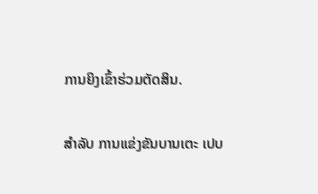ການຍິງເຂົ້າຮ່ວມຕັດສິນ.

ສໍາລັບ ການແຂ່ງຂັນບານເຕະ ເປບ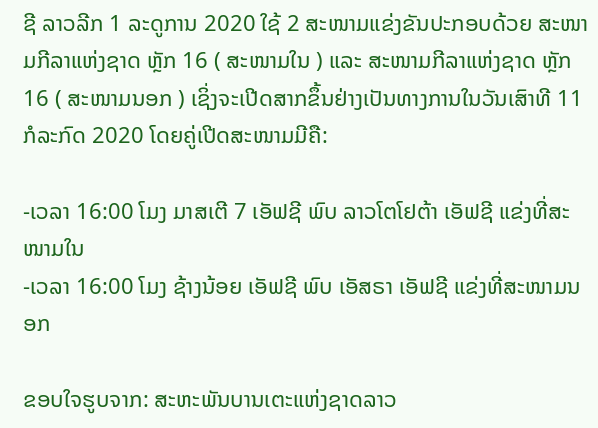ຊີ ລາວລີກ 1 ລະດູການ 2020 ໃຊ້ 2 ສະໜາມແຂ່ງຂັນປະກອບດ້ວຍ ສະໜາມກີລາແຫ່ງຊາດ ຫຼັກ 16 ( ສະໜາມໃນ ) ແລະ ສະໜາມກີລາແຫ່ງຊາດ ຫຼັກ 16 ( ສະໜາມນອກ ) ເຊິ່ງຈະເປີດສາກຂຶ້ນຢ່າງເປັນທາງການໃນວັນເສົາທີ 11 ກໍລະກົດ 2020 ໂດຍຄູ່ເປີດສະໜາມມີຄື:

-ເວລາ 16:00 ໂມງ ມາສເຕີ 7 ເອັຟຊີ ພົບ ລາວໂຕໂຢຕ້າ ເອັຟຊີ ແຂ່ງທີ່ສະໜາມໃນ
-ເວລາ 16:00 ໂມງ ຊ້າງນ້ອຍ ເອັຟຊີ ພົບ ເອັສຣາ ເອັຟຊີ ແຂ່ງທີ່ສະໜາມນອກ

ຂອບໃຈຮູບຈາກ: ສະຫະພັນບານເຕະແຫ່ງຊາດລາວ